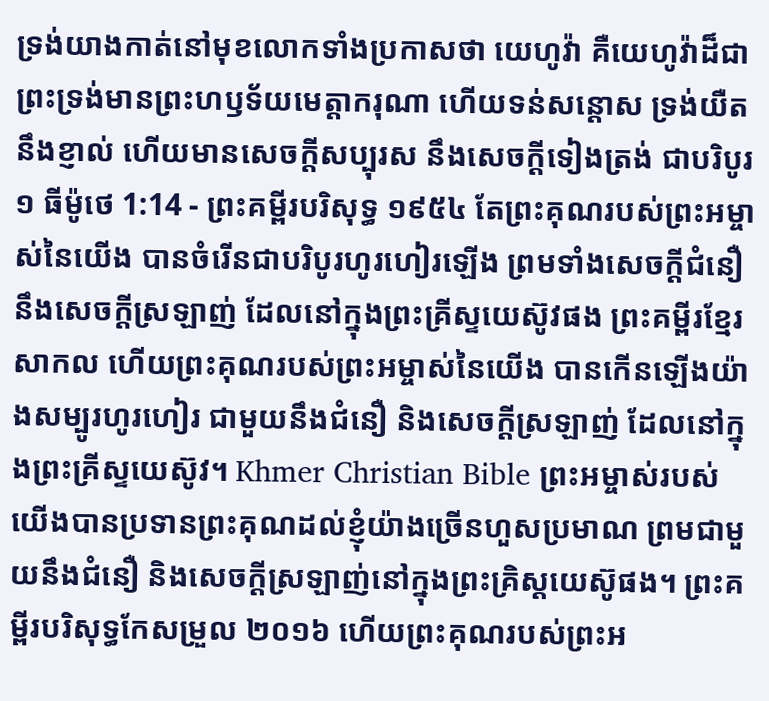ទ្រង់យាងកាត់នៅមុខលោកទាំងប្រកាសថា យេហូវ៉ា គឺយេហូវ៉ាដ៏ជាព្រះទ្រង់មានព្រះហឫទ័យមេត្តាករុណា ហើយទន់សន្តោស ទ្រង់យឺតនឹងខ្ញាល់ ហើយមានសេចក្ដីសប្បុរស នឹងសេចក្ដីទៀងត្រង់ ជាបរិបូរ
១ ធីម៉ូថេ 1:14 - ព្រះគម្ពីរបរិសុទ្ធ ១៩៥៤ តែព្រះគុណរបស់ព្រះអម្ចាស់នៃយើង បានចំរើនជាបរិបូរហូរហៀរឡើង ព្រមទាំងសេចក្ដីជំនឿ នឹងសេចក្ដីស្រឡាញ់ ដែលនៅក្នុងព្រះគ្រីស្ទយេស៊ូវផង ព្រះគម្ពីរខ្មែរសាកល ហើយព្រះគុណរបស់ព្រះអម្ចាស់នៃយើង បានកើនឡើងយ៉ាងសម្បូរហូរហៀរ ជាមួយនឹងជំនឿ និងសេចក្ដីស្រឡាញ់ ដែលនៅក្នុងព្រះគ្រីស្ទយេស៊ូវ។ Khmer Christian Bible ព្រះអម្ចាស់របស់យើងបានប្រទានព្រះគុណដល់ខ្ញុំយ៉ាងច្រើនហួសប្រមាណ ព្រមជាមួយនឹងជំនឿ និងសេចក្ដីស្រឡាញ់នៅក្នុងព្រះគ្រិស្ដយេស៊ូផង។ ព្រះគម្ពីរបរិសុទ្ធកែសម្រួល ២០១៦ ហើយព្រះគុណរបស់ព្រះអ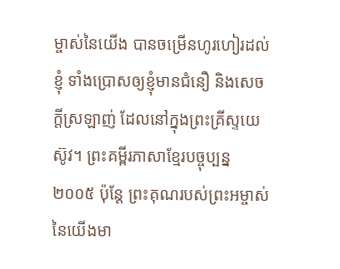ម្ចាស់នៃយើង បានចម្រើនហូរហៀរដល់ខ្ញុំ ទាំងប្រោសឲ្យខ្ញុំមានជំនឿ និងសេចក្ដីស្រឡាញ់ ដែលនៅក្នុងព្រះគ្រីស្ទយេស៊ូវ។ ព្រះគម្ពីរភាសាខ្មែរបច្ចុប្បន្ន ២០០៥ ប៉ុន្តែ ព្រះគុណរបស់ព្រះអម្ចាស់នៃយើងមា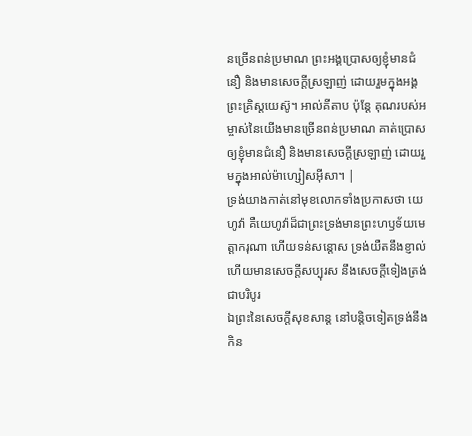នច្រើនពន់ប្រមាណ ព្រះអង្គប្រោសឲ្យខ្ញុំមានជំនឿ និងមានសេចក្ដីស្រឡាញ់ ដោយរួមក្នុងអង្គព្រះគ្រិស្តយេស៊ូ។ អាល់គីតាប ប៉ុន្ដែ គុណរបស់អម្ចាស់នៃយើងមានច្រើនពន់ប្រមាណ គាត់ប្រោសឲ្យខ្ញុំមានជំនឿ និងមានសេចក្ដីស្រឡាញ់ ដោយរួមក្នុងអាល់ម៉ាហ្សៀសអ៊ីសា។ |
ទ្រង់យាងកាត់នៅមុខលោកទាំងប្រកាសថា យេហូវ៉ា គឺយេហូវ៉ាដ៏ជាព្រះទ្រង់មានព្រះហឫទ័យមេត្តាករុណា ហើយទន់សន្តោស ទ្រង់យឺតនឹងខ្ញាល់ ហើយមានសេចក្ដីសប្បុរស នឹងសេចក្ដីទៀងត្រង់ ជាបរិបូរ
ឯព្រះនៃសេចក្ដីសុខសាន្ត នៅបន្តិចទៀតទ្រង់នឹងកិន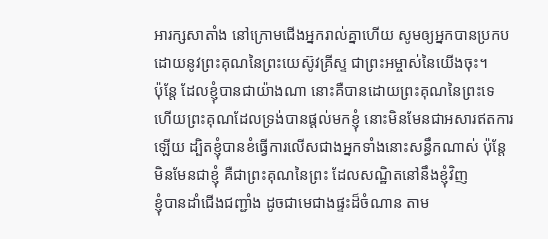អារក្សសាតាំង នៅក្រោមជើងអ្នករាល់គ្នាហើយ សូមឲ្យអ្នកបានប្រកប ដោយនូវព្រះគុណនៃព្រះយេស៊ូវគ្រីស្ទ ជាព្រះអម្ចាស់នៃយើងចុះ។
ប៉ុន្តែ ដែលខ្ញុំបានជាយ៉ាងណា នោះគឺបានដោយព្រះគុណនៃព្រះទេ ហើយព្រះគុណដែលទ្រង់បានផ្តល់មកខ្ញុំ នោះមិនមែនជាអសារឥតការឡើយ ដ្បិតខ្ញុំបានខំធ្វើការលើសជាងអ្នកទាំងនោះសន្ធឹកណាស់ ប៉ុន្តែ មិនមែនជាខ្ញុំ គឺជាព្រះគុណនៃព្រះ ដែលសណ្ឋិតនៅនឹងខ្ញុំវិញ
ខ្ញុំបានដាំជើងជញ្ជាំង ដូចជាមេជាងផ្ទះដ៏ចំណាន តាម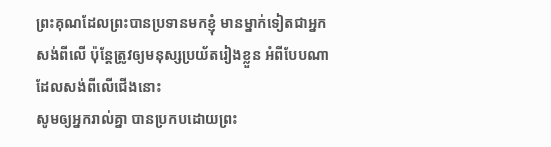ព្រះគុណដែលព្រះបានប្រទានមកខ្ញុំ មានម្នាក់ទៀតជាអ្នកសង់ពីលើ ប៉ុន្តែត្រូវឲ្យមនុស្សប្រយ័តរៀងខ្លួន អំពីបែបណាដែលសង់ពីលើជើងនោះ
សូមឲ្យអ្នករាល់គ្នា បានប្រកបដោយព្រះ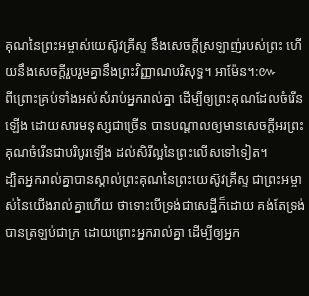គុណនៃព្រះអម្ចាស់យេស៊ូវគ្រីស្ទ នឹងសេចក្ដីស្រឡាញ់របស់ព្រះ ហើយនឹងសេចក្ដីរួបរួមគ្នានឹងព្រះវិញ្ញាណបរិសុទ្ធ។ អាម៉ែន។:៚
ពីព្រោះគ្រប់ទាំងអស់សំរាប់អ្នករាល់គ្នា ដើម្បីឲ្យព្រះគុណដែលចំរើនឡើង ដោយសារមនុស្សជាច្រើន បានបណ្តាលឲ្យមានសេចក្ដីអរព្រះគុណចំរើនជាបរិបូរឡើង ដល់សិរីល្អនៃព្រះលើសទៅទៀត។
ដ្បិតអ្នករាល់គ្នាបានស្គាល់ព្រះគុណនៃព្រះយេស៊ូវគ្រីស្ទ ជាព្រះអម្ចាស់នៃយើងរាល់គ្នាហើយ ថាទោះបើទ្រង់ជាសេដ្ឋីក៏ដោយ គង់តែទ្រង់បានត្រឡប់ជាក្រ ដោយព្រោះអ្នករាល់គ្នា ដើម្បីឲ្យអ្នក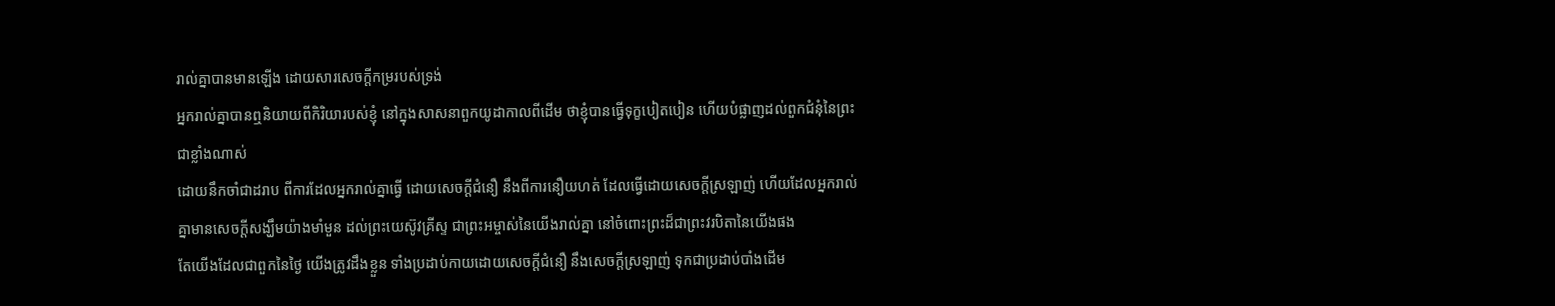រាល់គ្នាបានមានឡើង ដោយសារសេចក្ដីកម្ររបស់ទ្រង់
អ្នករាល់គ្នាបានឮនិយាយពីកិរិយារបស់ខ្ញុំ នៅក្នុងសាសនាពួកយូដាកាលពីដើម ថាខ្ញុំបានធ្វើទុក្ខបៀតបៀន ហើយបំផ្លាញដល់ពួកជំនុំនៃព្រះជាខ្លាំងណាស់
ដោយនឹកចាំជាដរាប ពីការដែលអ្នករាល់គ្នាធ្វើ ដោយសេចក្ដីជំនឿ នឹងពីការនឿយហត់ ដែលធ្វើដោយសេចក្ដីស្រឡាញ់ ហើយដែលអ្នករាល់គ្នាមានសេចក្ដីសង្ឃឹមយ៉ាងមាំមួន ដល់ព្រះយេស៊ូវគ្រីស្ទ ជាព្រះអម្ចាស់នៃយើងរាល់គ្នា នៅចំពោះព្រះដ៏ជាព្រះវរបិតានៃយើងផង
តែយើងដែលជាពួកនៃថ្ងៃ យើងត្រូវដឹងខ្លួន ទាំងប្រដាប់កាយដោយសេចក្ដីជំនឿ នឹងសេចក្ដីស្រឡាញ់ ទុកជាប្រដាប់បាំងដើម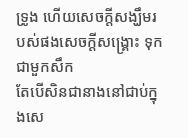ទ្រូង ហើយសេចក្ដីសង្ឃឹមរបស់ផងសេចក្ដីសង្គ្រោះ ទុកជាមួកសឹក
តែបើសិនជានាងនៅជាប់ក្នុងសេ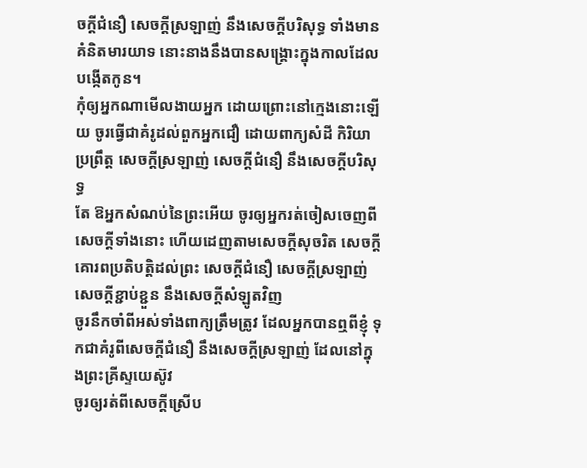ចក្ដីជំនឿ សេចក្ដីស្រឡាញ់ នឹងសេចក្ដីបរិសុទ្ធ ទាំងមានគំនិតមារយាទ នោះនាងនឹងបានសង្គ្រោះក្នុងកាលដែលបង្កើតកូន។
កុំឲ្យអ្នកណាមើលងាយអ្នក ដោយព្រោះនៅក្មេងនោះឡើយ ចូរធ្វើជាគំរូដល់ពួកអ្នកជឿ ដោយពាក្យសំដី កិរិយាប្រព្រឹត្ត សេចក្ដីស្រឡាញ់ សេចក្ដីជំនឿ នឹងសេចក្ដីបរិសុទ្ធ
តែ ឱអ្នកសំណប់នៃព្រះអើយ ចូរឲ្យអ្នករត់ចៀសចេញពីសេចក្ដីទាំងនោះ ហើយដេញតាមសេចក្ដីសុចរិត សេចក្ដីគោរពប្រតិបត្តិដល់ព្រះ សេចក្ដីជំនឿ សេចក្ដីស្រឡាញ់ សេចក្ដីខ្ជាប់ខ្ជួន នឹងសេចក្ដីសំឡូតវិញ
ចូរនឹកចាំពីអស់ទាំងពាក្យត្រឹមត្រូវ ដែលអ្នកបានឮពីខ្ញុំ ទុកជាគំរូពីសេចក្ដីជំនឿ នឹងសេចក្ដីស្រឡាញ់ ដែលនៅក្នុងព្រះគ្រីស្ទយេស៊ូវ
ចូរឲ្យរត់ពីសេចក្ដីស្រើប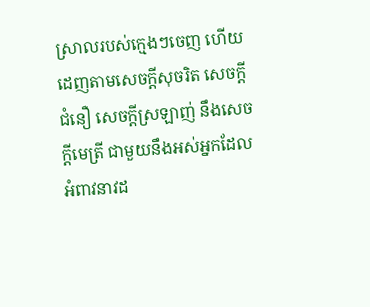ស្រាលរបស់ក្មេងៗចេញ ហើយដេញតាមសេចក្ដីសុចរិត សេចក្ដីជំនឿ សេចក្ដីស្រឡាញ់ នឹងសេចក្ដីមេត្រី ជាមួយនឹងអស់អ្នកដែលអំពាវនាវដ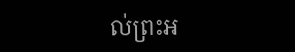ល់ព្រះអ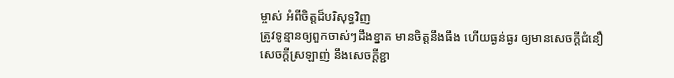ម្ចាស់ អំពីចិត្តដ៏បរិសុទ្ធវិញ
ត្រូវទូន្មានឲ្យពួកចាស់ៗដឹងខ្នាត មានចិត្តនឹងធឹង ហើយធ្ងន់ធ្ងរ ឲ្យមានសេចក្ដីជំនឿ សេចក្ដីស្រឡាញ់ នឹងសេចក្ដីខ្ជា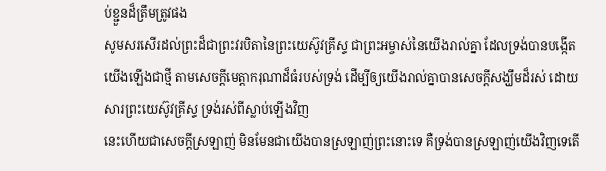ប់ខ្ជួនដ៏ត្រឹមត្រូវផង
សូមសរសើរដល់ព្រះដ៏ជាព្រះវរបិតានៃព្រះយេស៊ូវគ្រីស្ទ ជាព្រះអម្ចាស់នៃយើងរាល់គ្នា ដែលទ្រង់បានបង្កើតយើងឡើងជាថ្មី តាមសេចក្ដីមេត្តាករុណាដ៏ធំរបស់ទ្រង់ ដើម្បីឲ្យយើងរាល់គ្នាបានសេចក្ដីសង្ឃឹមដ៏រស់ ដោយសារព្រះយេស៊ូវគ្រីស្ទ ទ្រង់រស់ពីស្លាប់ឡើងវិញ
នេះហើយជាសេចក្ដីស្រឡាញ់ មិនមែនជាយើងបានស្រឡាញ់ព្រះនោះទេ គឺទ្រង់បានស្រឡាញ់យើងវិញទេតើ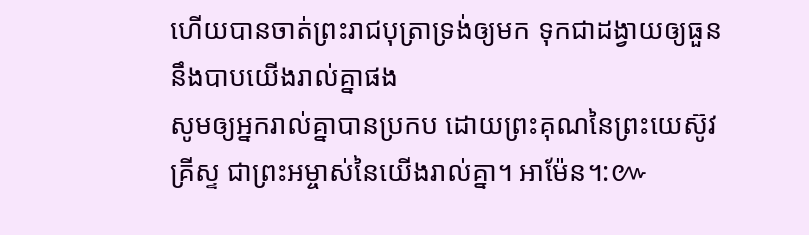ហើយបានចាត់ព្រះរាជបុត្រាទ្រង់ឲ្យមក ទុកជាដង្វាយឲ្យធួននឹងបាបយើងរាល់គ្នាផង
សូមឲ្យអ្នករាល់គ្នាបានប្រកប ដោយព្រះគុណនៃព្រះយេស៊ូវគ្រីស្ទ ជាព្រះអម្ចាស់នៃយើងរាល់គ្នា។ អាម៉ែន។:៚